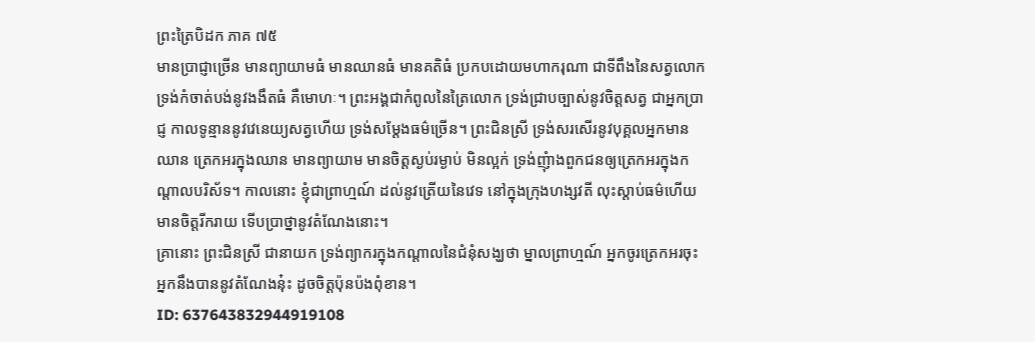ព្រះត្រៃបិដក ភាគ ៧៥
មានប្រាជ្ញាច្រើន មានព្យាយាមធំ មានឈានធំ មានគតិធំ ប្រកបដោយមហាករុណា ជាទីពឹងនៃសត្វលោក ទ្រង់កំចាត់បង់នូវងងឹតធំ គឺមោហៈ។ ព្រះអង្គជាកំពូលនៃត្រៃលោក ទ្រង់ជ្រាបច្បាស់នូវចិត្តសត្វ ជាអ្នកប្រាជ្ញ កាលទូន្មាននូវវេនេយ្យសត្វហើយ ទ្រង់សម្តែងធម៌ច្រើន។ ព្រះជិនស្រី ទ្រង់សរសើរនូវបុគ្គលអ្នកមានឈាន ត្រេកអរក្នុងឈាន មានព្យាយាម មានចិត្តស្ងប់រម្ងាប់ មិនល្អក់ ទ្រង់ញុំាងពួកជនឲ្យត្រេកអរក្នុងកណ្តាលបរិស័ទ។ កាលនោះ ខ្ញុំជាព្រាហ្មណ៍ ដល់នូវត្រើយនៃវេទ នៅក្នុងក្រុងហង្សវតី លុះស្តាប់ធម៌ហើយ មានចិត្តរីករាយ ទើបប្រាថ្នានូវតំណែងនោះ។
គ្រានោះ ព្រះជិនស្រី ជានាយក ទ្រង់ព្យាករក្នុងកណ្តាលនៃជំនុំសង្ឃថា ម្នាលព្រាហ្មណ៍ អ្នកចូរត្រេកអរចុះ អ្នកនឹងបាននូវតំណែងនុ៎ះ ដូចចិត្តប៉ុនប៉ងពុំខាន។
ID: 637643832944919108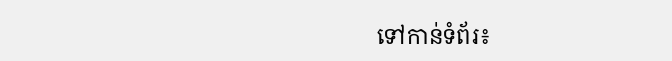ទៅកាន់ទំព័រ៖